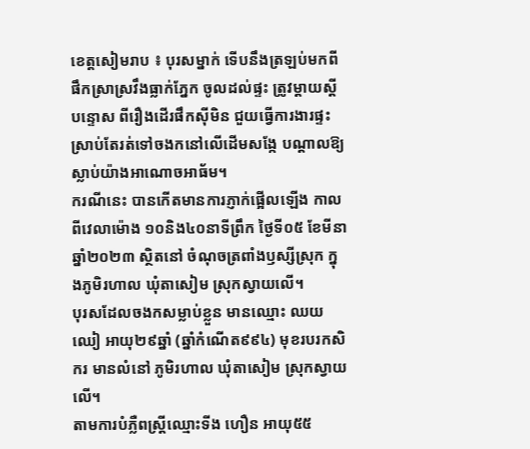ខេត្តសៀមរាប ៖ បុរសម្នាក់ ទើបនឹងត្រឡប់មកពីផឹកស្រាស្រវឹងធ្លាក់ភ្នែក ចូលដល់ផ្ទះ ត្រូវម្តាយស្តីបន្ទោស ពីរឿងដើរផឹកស៊ីមិន ជួយធ្វើការងារផ្ទះ ស្រាប់តែរត់ទៅចងកនៅលើដើមសង្កែ បណ្តាលឱ្យស្លាប់យ៉ាងអាណោចអាធ័ម។
ករណីនេះ បានកើតមានការភ្ញាក់ផ្អើលឡើង កាលពីវេលាម៉ោង ១០និង៤០នាទីព្រឹក ថ្ងៃទី០៥ ខែមីនា ឆ្នាំ២០២៣ ស្ថិតនៅ ចំណុចត្រពាំងឫស្សីស្រុក ក្នុងភូមិរហាល ឃុំតាសៀម ស្រុកស្វាយលើ។
បុរសដែលចងកសម្លាប់ខ្លួន មានឈ្មោះ ឈយ ឈៀ អាយុ២៩ឆ្នាំ (ឆ្នាំកំណើត៩៩៤) មុខរបរកសិករ មានលំនៅ ភូមិរហាល ឃុំតាសៀម ស្រុកស្វាយលើ។
តាមការបំភ្លឺពស្ត្រីឈ្មោះទីង ហឿន អាយុ៥៥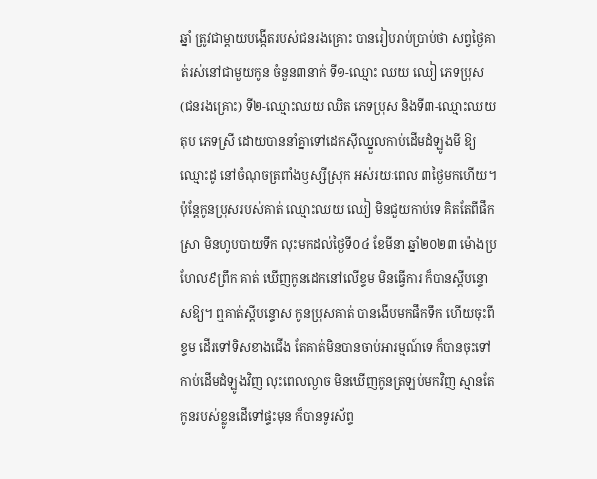ឆ្នាំ ត្រូវជាម្តាយបង្កើតរបស់ជនរងគ្រោះ បានរៀបរាប់ប្រាប់ថា សព្វថ្ងៃគាត់រស់នៅជាមួយកូន ចំនួន៣នាក់ ទី១-ឈ្មោះ ឈយ ឈៀ ភេទប្រុស (ជនរងគ្រោះ) ទី២-ឈ្មោះឈយ ឈិត ភេទប្រុស និងទី៣-ឈ្មោះឈយ តុប ភេទស្រី ដោយបាននាំគ្នាទៅដេកស៊ីឈ្នួលកាប់ដើមដំឡូងមី ឱ្យឈ្មោះដូ នៅចំណុចត្រពាំងឫស្សីស្រុក អស់រយៈពេល ៣ថ្ងៃមកហើយ។ ប៉ុន្តែកូនប្រុសរបស់គាត់ ឈ្មោះឈយ ឈៀ មិនជួយកាប់ទេ គិតតែពីផឹកស្រា មិនហូបបាយទឹក លុះមកដល់ថ្ងៃទី០៤ ខែមីនា ឆ្នាំ២០២៣ ម៉ោងប្រហែល៩ព្រឹក គាត់ ឃើញកូនដេកនៅលើខ្ទម មិនធ្វើការ ក៏បានស្តីបន្ទោសឱ្យ។ ឮគាត់ស្តីបន្ទោស កូនប្រុសគាត់ បានងើបមកផឹកទឹក ហើយចុះពីខ្ទម ដើរទៅទិសខាងជើង តែគាត់មិនបានចាប់អារម្មណ៍ទេ ក៏បានចុះទៅកាប់ដើមដំឡូងវិញ លុះពេលល្ងាច មិនឃើញកូនត្រឡប់មកវិញ ស្មានតែកូនរបស់ខ្លូនដើទៅផ្ទះមុន ក៏បានទូរស័ព្ទ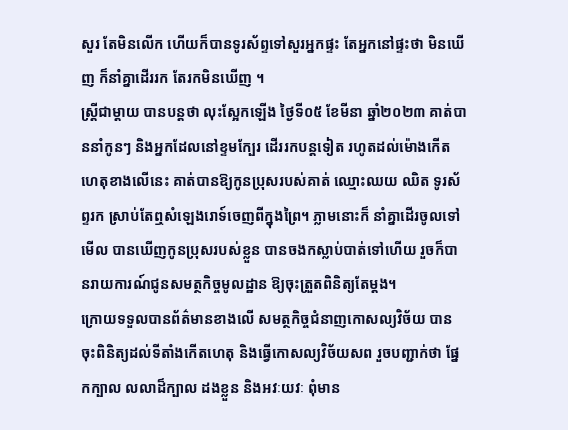សួរ តែមិនលើក ហើយក៏បានទូរស័ព្ទទៅសួរអ្នកផ្ទះ តែអ្នកនៅផ្ទះថា មិនឃើញ ក៏នាំគ្នាដើររក តែរកមិនឃើញ ។
ស្ត្រីជាម្តាយ បានបន្តថា លុះស្អែកឡើង ថ្ងៃទី០៥ ខែមីនា ឆ្នាំ២០២៣ គាត់បាននាំកូនៗ និងអ្នកដែលនៅខ្ទមក្បែរ ដើររកបន្តទៀត រហូតដល់ម៉ោងកើតហេតុខាងលើនេះ គាត់បានឱ្យកូនប្រុសរបស់គាត់ ឈ្មោះឈយ ឈិត ទូរស័ព្ទរក ស្រាប់តែឮសំឡេងរោទ៍ចេញពីក្នុងព្រៃ។ ភ្លាមនោះក៏ នាំគ្នាដើរចូលទៅមើល បានឃើញកូនប្រុសរបស់ខ្លួន បានចងកស្លាប់បាត់ទៅហើយ រួចក៏បានរាយការណ៍ជូនសមត្ថកិច្ចមូលដ្ឋាន ឱ្យចុះត្រួតពិនិត្យតែម្តង។
ក្រោយទទួលបានព័ត៌មានខាងលើ សមត្ថកិច្ចជំនាញកោសល្យវិច័យ បានចុះពិនិត្យដល់ទីតាំងកើតហេតុ និងធ្វើកោសល្យវិច័យសព រួចបញ្ជាក់ថា ផ្នែកក្បាល លលាដ៏ក្បាល ដងខ្លួន និងអវៈយវៈ ពុំមាន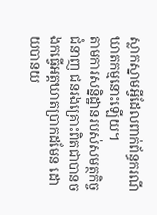ស្លាកស្នាមអ្វីដែលពាក់ព័ន្ធករណីឃាតកម្មនោះឡើយ។
តាមការសន្និដ្ឋានរបស់សមត្ថកិច្ចជំនាញ ជនរងគ្រោះពិតជាបានចងកធ្វើអត្តឃាតប្រាកដមែន ដោយបានយ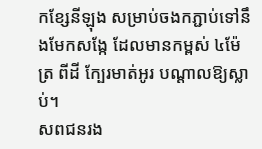កខ្សែនីឡុង សម្រាប់ចងកភ្ជាប់ទៅនឹងមែកសង្កែ ដែលមានកម្ពស់ ៤ម៉ែត្រ ពីដី ក្បែរមាត់អូរ បណ្តាលឱ្យស្លាប់។
សពជនរង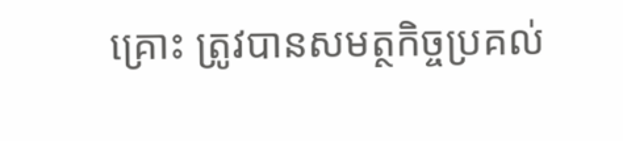គ្រោះ ត្រូវបានសមត្ថកិច្ចប្រគល់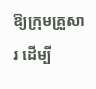ឱ្យក្រុមគ្រួសារ ដើម្បី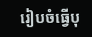រៀបចំធ្វើបុ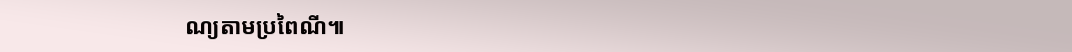ណ្យតាមប្រពៃណី៕